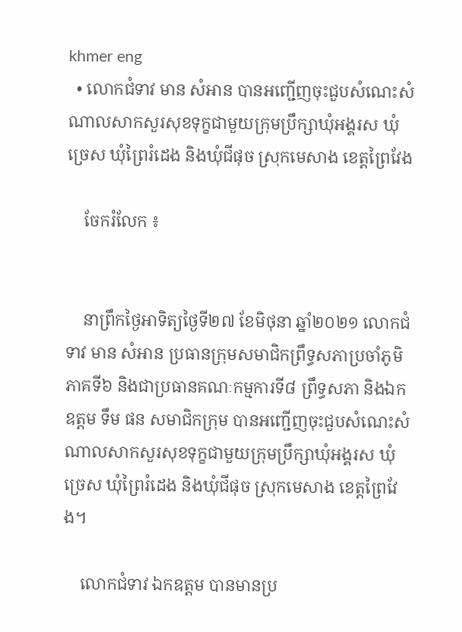khmer eng
  • លោកជំទាវ មាន សំអាន បានអញ្ជើញចុះជួបសំណេះសំណាលសាកសួរសុខទុក្ខជាមួយក្រុមប្រឹក្សាឃុំអង្គរស ឃុំច្រេស ឃុំព្រៃរំដេង និងឃុំជីផុច ស្រុកមេសាង ខេត្តព្រៃវែង

    ចែករំលែក ៖


    នាព្រឹកថ្ងៃអាទិត្យថ្ងៃទី២៧ ខែមិថុនា ឆ្នាំ២០២១ លោកជំទាវ មាន សំអាន ប្រធានក្រុមសមាជិកព្រឹទ្ធសភាប្រចាំភូមិភាគទី៦ និងជាប្រធានគណៈកម្មការទី៨ ព្រឹទ្ធសភា និងឯកឧត្តម ទឹម ផន សមាជិកក្រុម បានអញ្ជើញចុះជួបសំណេះសំណាលសាកសួរសុខទុក្ខជាមួយក្រុមប្រឹក្សាឃុំអង្គរស ឃុំច្រេស ឃុំព្រៃរំដេង និងឃុំជីផុច ស្រុកមេសាង ខេត្តព្រៃវែង។

    លោកជំទាវ ឯកឧត្តម បានមានប្រ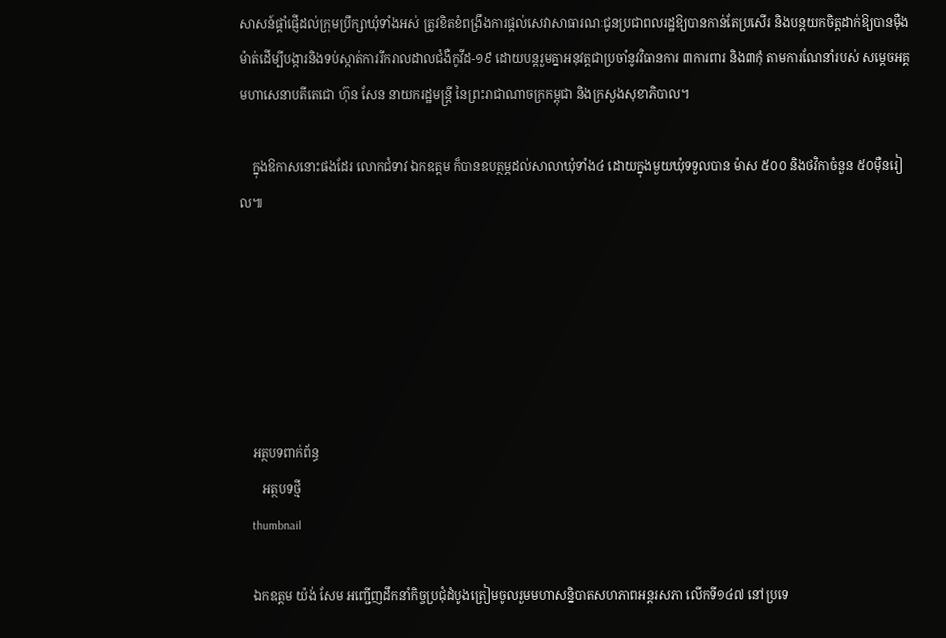សាសន៍ផ្តាំផ្ញើដល់ក្រុមប្រឹក្សាឃុំទាំងអស់ ត្រូវខិតខំពង្រឹងការផ្តល់សេវាសាធារណៈជូនប្រជាពលរដ្ឋឱ្យបានកាន់តែប្រសើរ និងបន្តយកចិត្តដាក់ឱ្យបានម៉ឺងម៉ាត់ដើម្បីបង្ការនិងទប់ស្កាត់ការរីករាលដាលជំងឺកូវីដ-១៩ ដោយបន្តរួមគ្នាអនុវត្តជាប្រចាំនូវវិធានការ ៣ការពារ និង៣កុំ តាមការណែនាំរបស់ សម្តេចអគ្គមហាសេនាបតីតេជោ ហ៊ុន សែន នាយករដ្ឋមន្ត្រី នៃព្រះរាជាណាចក្រកម្ពុជា និងក្រសួងសុខាភិបាល។

    ក្នុងឱកាសនោះផងដែរ លោកជំទាវ ឯកឧត្តម ក៏បានឧបត្ថម្ភដល់សាលាឃុំទាំង៤ ដោយក្នុងមួយឃុំទទួលបាន ម៉ាស ៥០០ និងថវិកាចំនួន ៥០ម៉ឺនរៀល៕






    អត្ថបទពាក់ព័ន្ធ
       អត្ថបទថ្មី
    thumbnail

    ឯកឧត្តម យ៉ង់ សែម អញ្ជើញដឹកនាំកិច្ចប្រជុំដំបូងត្រៀមចូលរួមមហាសន្និបាតសហភាពអន្តរសភា លើកទី១៤៧ នៅប្រទេ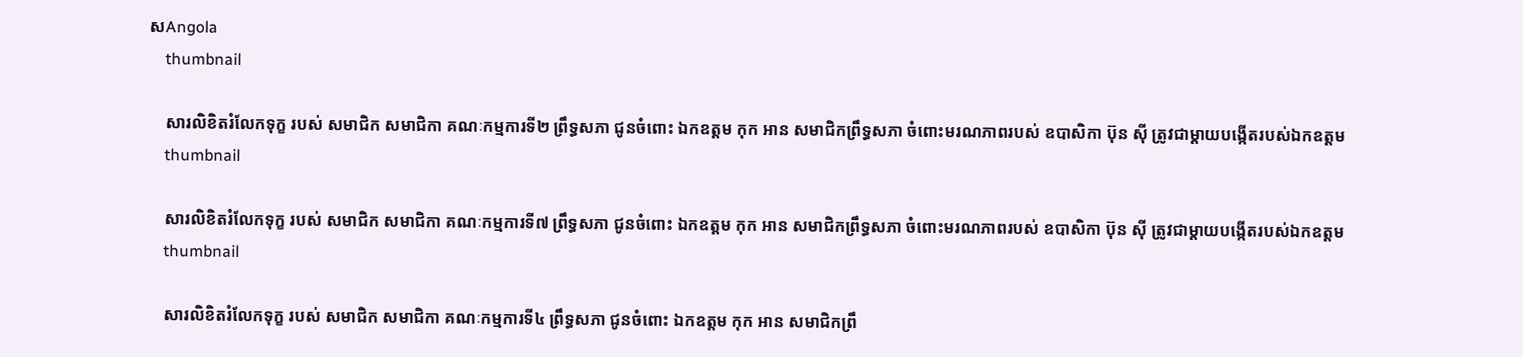សAngola
    thumbnail

    សារលិខិតរំលែកទុក្ខ របស់ សមាជិក សមាជិកា គណៈកម្មការទី២ ព្រឹទ្ធសភា ជូនចំពោះ ឯកឧត្តម កុក អាន សមាជិកព្រឹទ្ធសភា ចំពោះមរណភាពរបស់ ឧបាសិកា ប៊ុន ស៊ី ត្រូវជាម្ដាយបង្កើតរបស់ឯកឧត្តម
    thumbnail

    សារលិខិតរំលែកទុក្ខ របស់ សមាជិក សមាជិកា គណៈកម្មការទី៧ ព្រឹទ្ធសភា ជូនចំពោះ ឯកឧត្តម កុក អាន សមាជិកព្រឹទ្ធសភា ចំពោះមរណភាពរបស់ ឧបាសិកា ប៊ុន ស៊ី ត្រូវជាម្ដាយបង្កើតរបស់ឯកឧត្តម
    thumbnail

    សារលិខិតរំលែកទុក្ខ របស់ សមាជិក សមាជិកា គណៈកម្មការទី៤ ព្រឹទ្ធសភា ជូនចំពោះ ឯកឧត្តម កុក អាន សមាជិកព្រឹ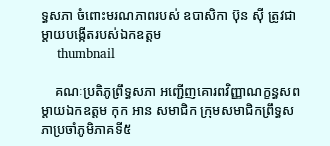ទ្ធសភា ចំពោះមរណភាពរបស់ ឧបាសិកា ប៊ុន ស៊ី ត្រូវជាម្ដាយបង្កើតរបស់ឯកឧត្តម
    thumbnail

    គណៈប្រតិភូព្រឹទ្ធសភា អញ្ជើញគោរពវិញ្ញាណក្ខន្ធសពម្តាយឯកឧត្តម កុក អាន សមាជិក ក្រុមសមាជិកព្រឹទ្ធសភាប្រចាំភូមិភាគទី៥